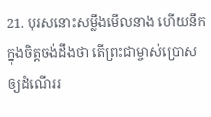21. បុរសនោះសម្លឹងមើលនាង ហើយនឹកក្នុងចិត្តចង់ដឹងថា តើព្រះជាម្ចាស់ប្រោសឲ្យដំណើររ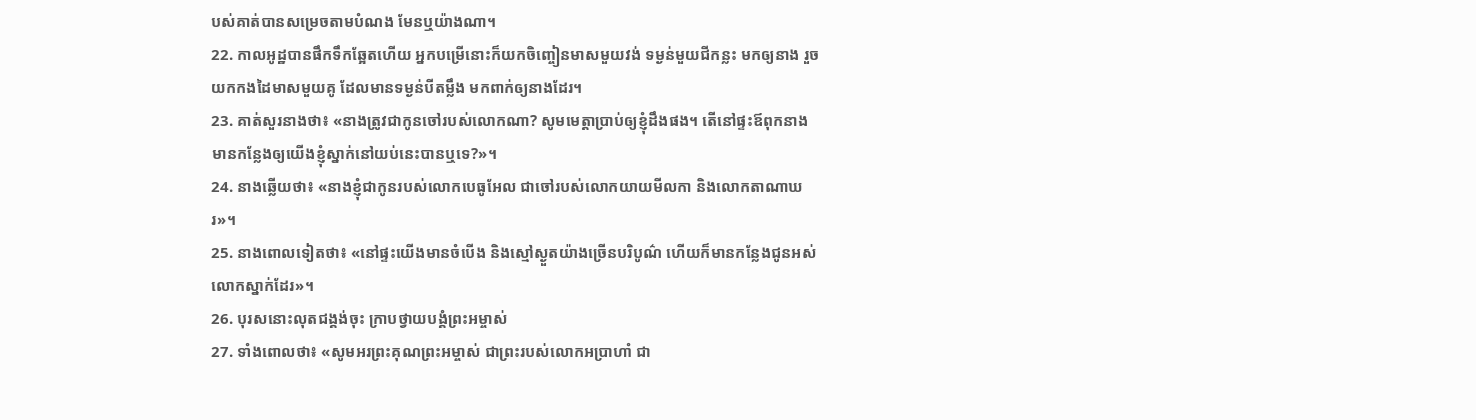បស់គាត់បានសម្រេចតាមបំណង មែនឬយ៉ាងណា។
22. កាលអូដ្ឋបានផឹកទឹកឆ្អែតហើយ អ្នកបម្រើនោះក៏យកចិញ្ចៀនមាសមួយវង់ ទម្ងន់មួយជីកន្លះ មកឲ្យនាង រួចយកកងដៃមាសមួយគូ ដែលមានទម្ងន់បីតម្លឹង មកពាក់ឲ្យនាងដែរ។
23. គាត់សួរនាងថា៖ «នាងត្រូវជាកូនចៅរបស់លោកណា? សូមមេត្តាប្រាប់ឲ្យខ្ញុំដឹងផង។ តើនៅផ្ទះឪពុកនាង មានកន្លែងឲ្យយើងខ្ញុំស្នាក់នៅយប់នេះបានឬទេ?»។
24. នាងឆ្លើយថា៖ «នាងខ្ញុំជាកូនរបស់លោកបេធូអែល ជាចៅរបស់លោកយាយមីលកា និងលោកតាណាឃរ»។
25. នាងពោលទៀតថា៖ «នៅផ្ទះយើងមានចំបើង និងស្មៅស្ងួតយ៉ាងច្រើនបរិបូណ៌ ហើយក៏មានកន្លែងជូនអស់លោកស្នាក់ដែរ»។
26. បុរសនោះលុតជង្គង់ចុះ ក្រាបថ្វាយបង្គំព្រះអម្ចាស់
27. ទាំងពោលថា៖ «សូមអរព្រះគុណព្រះអម្ចាស់ ជាព្រះរបស់លោកអប្រាហាំ ជា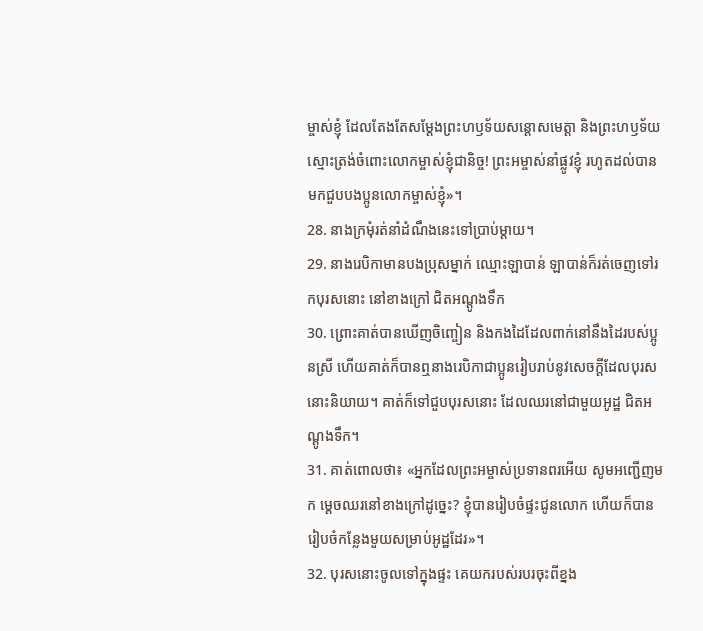ម្ចាស់ខ្ញុំ ដែលតែងតែសម្តែងព្រះហឫទ័យសន្តោសមេត្តា និងព្រះហឫទ័យស្មោះត្រង់ចំពោះលោកម្ចាស់ខ្ញុំជានិច្ច! ព្រះអម្ចាស់នាំផ្លូវខ្ញុំ រហូតដល់បានមកជួបបងប្អូនលោកម្ចាស់ខ្ញុំ»។
28. នាងក្រមុំរត់នាំដំណឹងនេះទៅប្រាប់ម្ដាយ។
29. នាងរេបិកាមានបងប្រុសម្នាក់ ឈ្មោះឡាបាន់ ឡាបាន់ក៏រត់ចេញទៅរកបុរសនោះ នៅខាងក្រៅ ជិតអណ្ដូងទឹក
30. ព្រោះគាត់បានឃើញចិញ្ចៀន និងកងដៃដែលពាក់នៅនឹងដៃរបស់ប្អូនស្រី ហើយគាត់ក៏បានឮនាងរេបិកាជាប្អូនរៀបរាប់នូវសេចក្ដីដែលបុរសនោះនិយាយ។ គាត់ក៏ទៅជួបបុរសនោះ ដែលឈរនៅជាមួយអូដ្ឋ ជិតអណ្ដូងទឹក។
31. គាត់ពោលថា៖ «អ្នកដែលព្រះអម្ចាស់ប្រទានពរអើយ សូមអញ្ជើញមក ម្ដេចឈរនៅខាងក្រៅដូច្នេះ? ខ្ញុំបានរៀបចំផ្ទះជូនលោក ហើយក៏បានរៀបចំកន្លែងមួយសម្រាប់អូដ្ឋដែរ»។
32. បុរសនោះចូលទៅក្នុងផ្ទះ គេយករបស់របរចុះពីខ្នង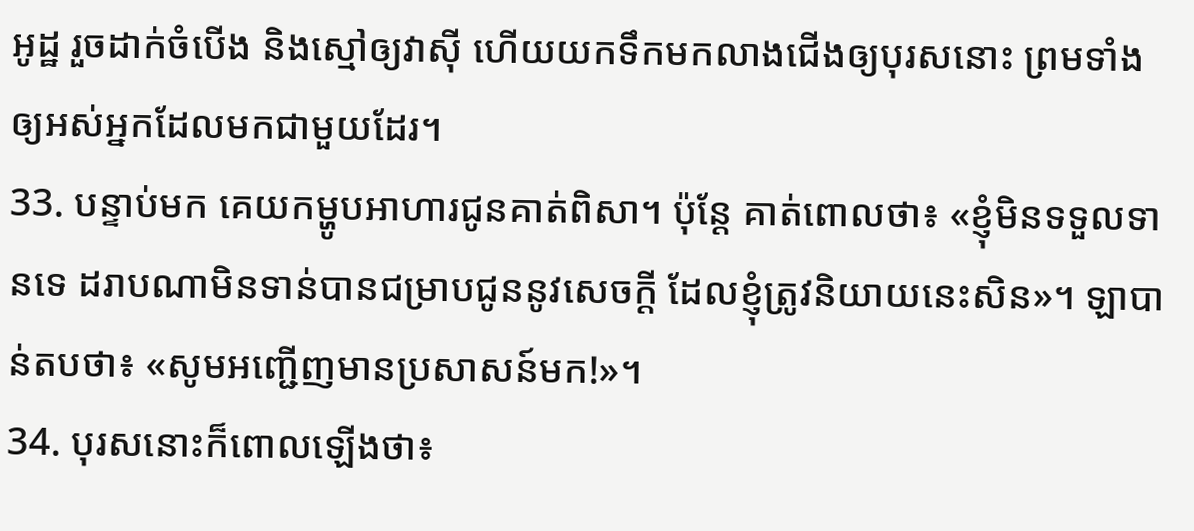អូដ្ឋ រួចដាក់ចំបើង និងស្មៅឲ្យវាស៊ី ហើយយកទឹកមកលាងជើងឲ្យបុរសនោះ ព្រមទាំងឲ្យអស់អ្នកដែលមកជាមួយដែរ។
33. បន្ទាប់មក គេយកម្ហូបអាហារជូនគាត់ពិសា។ ប៉ុន្តែ គាត់ពោលថា៖ «ខ្ញុំមិនទទួលទានទេ ដរាបណាមិនទាន់បានជម្រាបជូននូវសេចក្ដី ដែលខ្ញុំត្រូវនិយាយនេះសិន»។ ឡាបាន់តបថា៖ «សូមអញ្ជើញមានប្រសាសន៍មក!»។
34. បុរសនោះក៏ពោលឡើងថា៖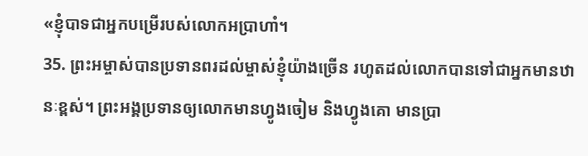«ខ្ញុំបាទជាអ្នកបម្រើរបស់លោកអប្រាហាំ។
35. ព្រះអម្ចាស់បានប្រទានពរដល់ម្ចាស់ខ្ញុំយ៉ាងច្រើន រហូតដល់លោកបានទៅជាអ្នកមានឋានៈខ្ពស់។ ព្រះអង្គប្រទានឲ្យលោកមានហ្វូងចៀម និងហ្វូងគោ មានប្រា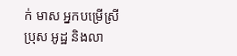ក់ មាស អ្នកបម្រើស្រីប្រុស អូដ្ឋ និងលា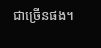ជាច្រើនផង។